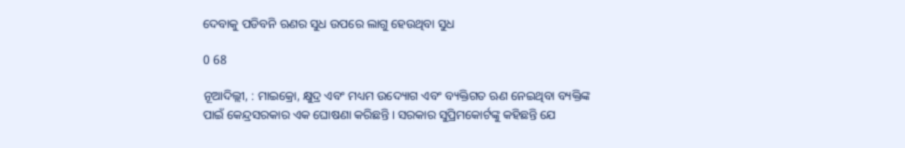ଦେବାକୁ ପଡିବନି ଋଣର ସୁଧ ଉପରେ ଲାଗୁ ହେଉଥିବା ସୁଧ

0 68

ନୂଆଦିଲ୍ଲୀ, : ମାଇକ୍ରୋ, କ୍ଷୁଦ୍ର ଏବଂ ମଧ୍ୟମ ଉଦ୍ୟୋଗ ଏବଂ ବ୍ୟକ୍ତିଗତ ଋଣ ନେଇଥିବା ବ୍ୟକ୍ତିଙ୍କ ପାଇଁ କେନ୍ଦ୍ରସରକାର ଏକ ଘୋଷଣା କରିଛନ୍ତି । ସରକାର ସୁପ୍ରିମକୋର୍ଟଙ୍କୁ କହିଛନ୍ତି ଯେ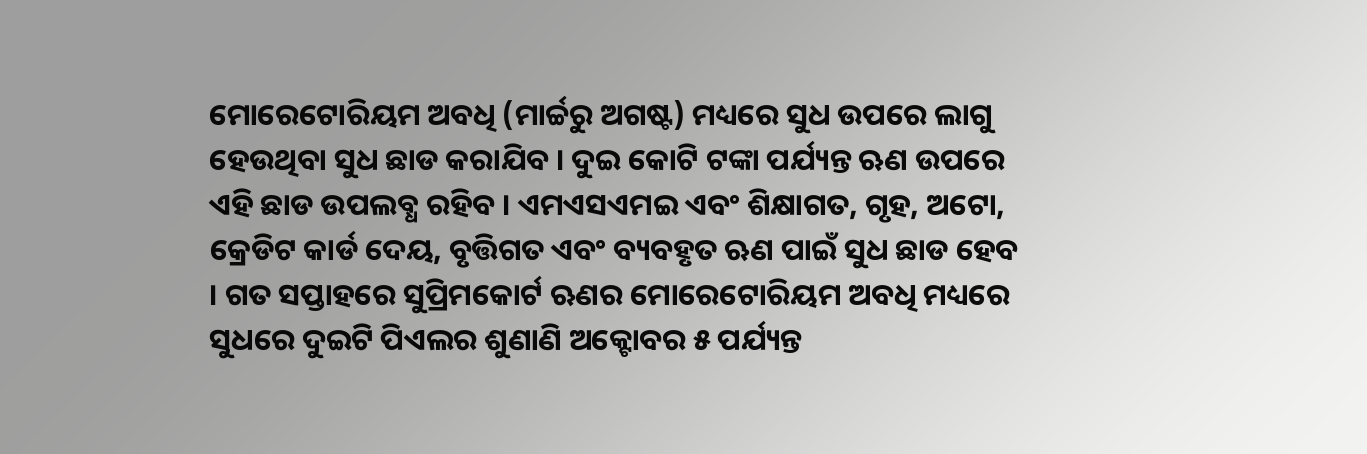ମୋରେଟୋରିୟମ ଅବଧି (ମାର୍ଚ୍ଚରୁ ଅଗଷ୍ଟ) ମଧ୍ୟରେ ସୁଧ ଉପରେ ଲାଗୁ ହେଉଥିବା ସୁଧ ଛାଡ କରାଯିବ । ଦୁଇ କୋଟି ଟଙ୍କା ପର୍ଯ୍ୟନ୍ତ ଋଣ ଉପରେ ଏହି ଛାଡ ଉପଲବ୍ଧ ରହିବ । ଏମଏସଏମଇ ଏବଂ ଶିକ୍ଷାଗତ, ଗୃହ, ଅଟୋ, କ୍ରେଡିଟ କାର୍ଡ ଦେୟ, ବୃତ୍ତିଗତ ଏବଂ ବ୍ୟବହୃତ ଋଣ ପାଇଁ ସୁଧ ଛାଡ ହେବ । ଗତ ସପ୍ତାହରେ ସୁପ୍ରିମକୋର୍ଟ ଋଣର ମୋରେଟୋରିୟମ ଅବଧି ମଧ୍ୟରେ ସୁଧରେ ଦୁଇଟି ପିଏଲର ଶୁଣାଣି ଅକ୍ଟୋବର ୫ ପର୍ଯ୍ୟନ୍ତ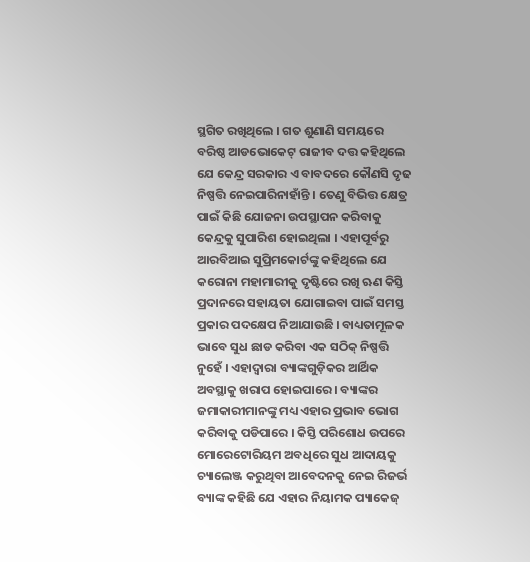ସ୍ଥଗିତ ରଖିଥିଲେ । ଗତ ଶୁଣାଣି ସମୟରେ ବରିଷ୍ଠ ଆଡଭୋକେଟ୍ ରାଜୀବ ଦତ୍ତ କହିଥିଲେ ଯେ କେନ୍ଦ୍ର ସରକାର ଏ ବାବଦରେ କୌଣସି ଦୃଢ ନିଷ୍ପତ୍ତି ନେଇପାରିନାହାଁନ୍ତି । ତେଣୁ ବିଭିତ୍ତ କ୍ଷେତ୍ର ପାଇଁ କିଛି ଯୋଜନା ଉପସ୍ଥାପନ କରିବାକୁ କେନ୍ଦ୍ରକୁ ସୁପାରିଶ ହୋଇଥିଲା । ଏହାପୂର୍ବରୁ ଆରବିଆଇ ସୁପ୍ରିମକୋର୍ଟଙ୍କୁ କହିଥିଲେ ଯେ କରୋନା ମହାମାରୀକୁ ଦୃଷ୍ଟିରେ ରଖି ଋଣ କିସ୍ତି ପ୍ରଦାନରେ ସହାୟତା ଯୋଗାଇବା ପାଇଁ ସମସ୍ତ ପ୍ରକାର ପଦକ୍ଷେପ ନିଆଯାଉଛି । ବାଧ୍ୟତାମୂଳକ ଭାବେ ସୁଧ ଛାଡ କରିବା ଏକ ସଠିକ୍ ନିଷ୍ପତ୍ତି ନୁହେଁ । ଏହାଦ୍ୱାରା ବ୍ୟାଙ୍କଗୁଡ଼ିକର ଆର୍ଥିକ ଅବସ୍ଥାକୁ ଖରାପ ହୋଇପାରେ । ବ୍ୟାଙ୍କର ଜମାକାରୀମାନଙ୍କୁ ମଧ୍ୟ ଏହାର ପ୍ରଭାବ ଭୋଗ କରିବାକୁ ପଡିପାରେ । କିସ୍ତି ପରିଶୋଧ ଉପରେ ମୋରେଟୋରିୟମ ଅବଧିରେ ସୁଧ ଆଦାୟକୁ ଚ୍ୟାଲେଞ୍ଜ କରୁଥିବା ଆବେଦନକୁ ନେଇ ରିଜର୍ଭ ବ୍ୟାଙ୍କ କହିଛି ଯେ ଏହାର ନିୟାମକ ପ୍ୟାକେଜ୍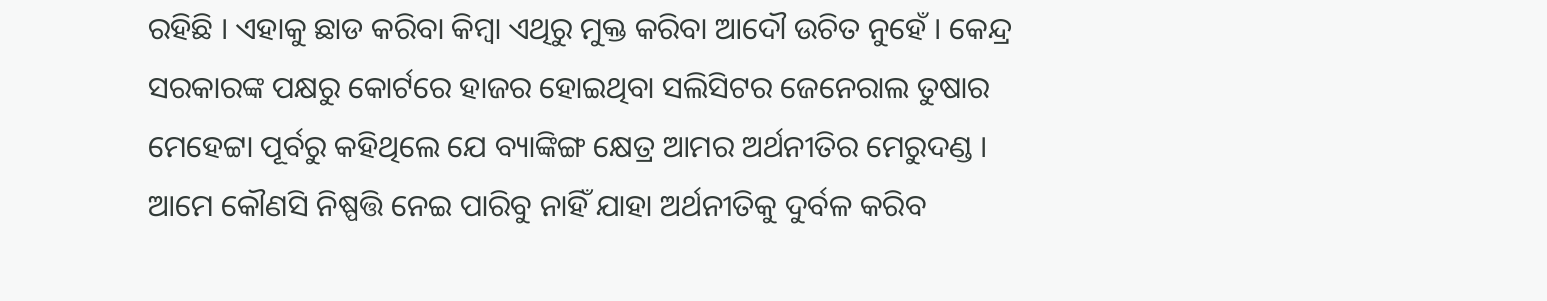ରହିଛି । ଏହାକୁ ଛାଡ କରିବା କିମ୍ବା ଏଥିରୁ ମୁକ୍ତ କରିବା ଆଦୌ ଉଚିତ ନୁହେଁ । କେନ୍ଦ୍ର ସରକାରଙ୍କ ପକ୍ଷରୁ କୋର୍ଟରେ ହାଜର ହୋଇଥିବା ସଲିସିଟର ଜେନେରାଲ ତୁଷାର ମେହେଟ୍ଟା ପୂର୍ବରୁ କହିଥିଲେ ଯେ ବ୍ୟାଙ୍କିଙ୍ଗ କ୍ଷେତ୍ର ଆମର ଅର୍ଥନୀତିର ମେରୁଦଣ୍ଡ । ଆମେ କୌଣସି ନିଷ୍ପତ୍ତି ନେଇ ପାରିବୁ ନାହିଁ ଯାହା ଅର୍ଥନୀତିକୁ ଦୁର୍ବଳ କରିବ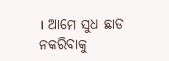। ଆମେ ସୁଧ ଛାଡ ନକରିବାକୁ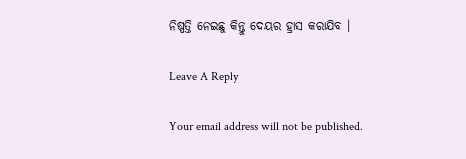ନିଷ୍ପତ୍ତି ନେଇଛୁ କିନ୍ତୁ ଦେୟର ହ୍ରାସ କରାଯିବ ।

Leave A Reply

Your email address will not be published.